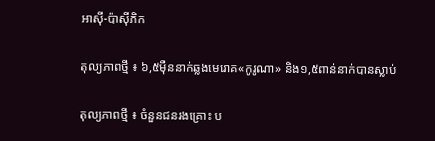អាស៊ី-ប៉ាស៊ីភិក

តុល្យភាពថ្មី ៖ ៦,៥ម៉ឺននាក់ឆ្លងមេរោគ«កូរូណា» និង១,៥ពាន់នាក់បានស្លាប់

តុល្យភាពថ្មី ៖ ចំនួនជនរងគ្រោះ ប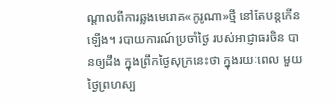ណ្ដាលពីការឆ្លងមេរោគ«កូរូណា»ថ្មី នៅតែបន្តកើនឡើង។ របាយការណ៍ប្រចាំថ្ងៃ របស់អាជ្ញាធរចិន បានឲ្យដឹង ក្នុងព្រឹកថ្ងៃសុក្រនេះថា ក្នុងរយៈពេល មួយថ្ងៃព្រហស្ប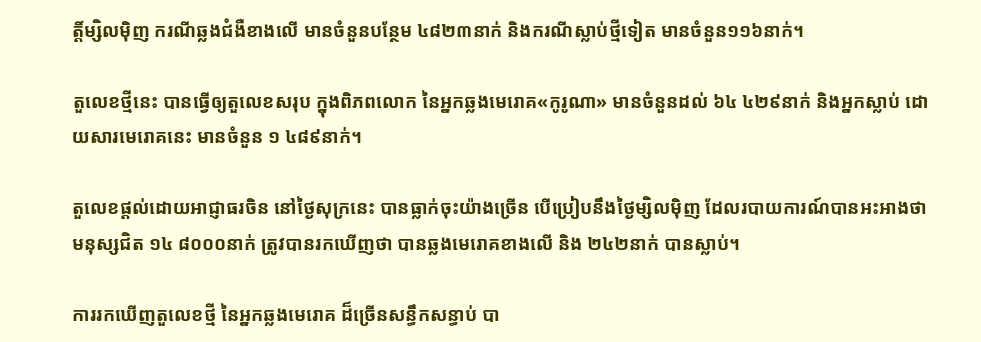ត្តិ៍ម្សិលម៉ិញ ករណីឆ្លងជំងឺខាងលើ មានចំនួនបន្ថែម ៤៨២៣នាក់ និងករណីស្លាប់ថ្មីទៀត មានចំនួន១១៦នាក់។

តួលេខថ្មីនេះ បានធ្វើឲ្យតួលេខសរុប ក្នុងពិភពលោក នៃអ្នកឆ្លងមេរោគ«កូរូណា» មានចំនួនដល់ ៦៤ ៤២៩នាក់ និងអ្នកស្លាប់ ដោយសារមេរោគនេះ មានចំនួន ១ ៤៨៩នាក់។

តួលេខផ្ដល់ដោយអាជ្ញាធរចិន នៅថ្ងៃសុក្រនេះ បានធ្លាក់ចុះយ៉ាងច្រើន បើប្រៀបនឹងថ្ងៃម្សិលម៉ិញ ដែលរបាយការណ៍បានអះអាងថា មនុស្សជិត ១៤ ៨០០០នាក់ ត្រូវបានរកឃើញថា បានឆ្លងមេរោគខាងលើ និង ២៤២នាក់ បានស្លាប់។

ការរកឃើញតួលេខថ្មី នៃអ្នកឆ្លងមេរោគ ដ៏ច្រើនសន្ធឹកសន្ធាប់ បា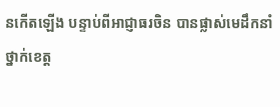នកើតឡើង បន្ទាប់ពីអាជ្ញាធរចិន បានផ្លាស់មេដឹកនាំថ្នាក់ខេត្ត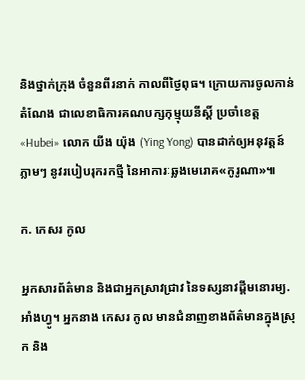និងថ្នាក់ក្រុង ចំនួនពីរនាក់ កាលពីថ្ងៃពុធ។ ក្រោយការចូលកាន់តំណែង ជាលេខាធិការគណបក្សកុម្មុយនីស្ដិ៍ ប្រចាំខេត្ត «Hubei» លោក យីង យ៉ុង (Ying Yong) បានដាក់ឲ្យអនុវត្តន៍ភ្លាមៗ នូវរបៀបរុករកថ្មី នៃអាការៈឆ្លងមេរោគ«កូរូណា»៕

ក. កេសរ កូល

អ្នកសារព័ត៌មាន និងជាអ្នកស្រាវជ្រាវ នៃទស្សនាវដ្ដីមនោរម្យ.អាំងហ្វូ។ អ្នកនាង កេសរ កូល មានជំនាញខាងព័ត៌មានក្នុងស្រុក និង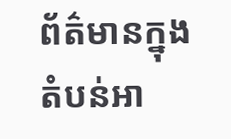ព័ត៌មានក្នុងតំបន់អា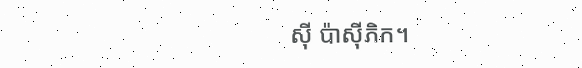ស៊ី ប៉ាស៊ីភិក។